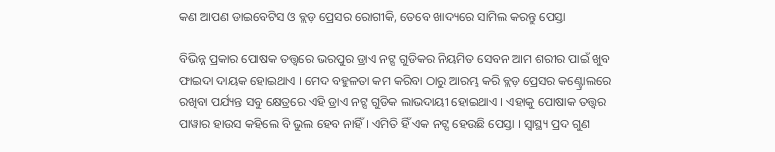କଣ ଆପଣ ଡାଇବେଟିସ ଓ ବ୍ଲଡ଼ ପ୍ରେସର ରୋଗୀକି, ତେବେ ଖାଦ୍ୟରେ ସାମିଲ କରନ୍ତୁ ପେସ୍ତା

ବିଭିନ୍ନ ପ୍ରକାର ପୋଷକ ତତ୍ତ୍ୱରେ ଭରପୁର ଡ୍ରାଏ ନଟ୍ସ ଗୁଡିକର ନିୟମିତ ସେବନ ଆମ ଶରୀର ପାଇଁ ଖୁବ ଫାଇଦା ଦାୟକ ହୋଇଥାଏ । ମେଦ ବହୁଳତା କମ କରିବା ଠାରୁ ଆରମ୍ଭ କରି ବ୍ଲଡ଼ ପ୍ରେସର କଣ୍ଟ୍ରୋଲରେ ରଖିବା ପର୍ଯ୍ୟନ୍ତ ସବୁ କ୍ଷେତ୍ରରେ ଏହି ଡ୍ରାଏ ନଟ୍ସ ଗୁଡିକ ଲାଭଦାୟୀ ହୋଇଥାଏ । ଏହାକୁ ପୋଷାକ ତତ୍ତ୍ୱର ପାୱାର ହାଉସ କହିଲେ ବି ଭୁଲ ହେବ ନାହିଁ । ଏମିତି ହିଁ ଏକ ନଟ୍ସ ହେଉଛି ପେସ୍ତା । ସ୍ୱାସ୍ଥ୍ୟ ପ୍ରଦ ଗୁଣ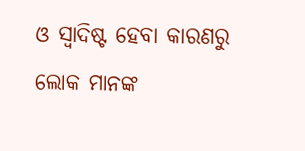ଓ ସ୍ୱାଦିଷ୍ଟ ହେବା କାରଣରୁ ଲୋକ ମାନଙ୍କ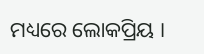ମଧ୍ୟରେ ଲୋକପ୍ରିୟ ।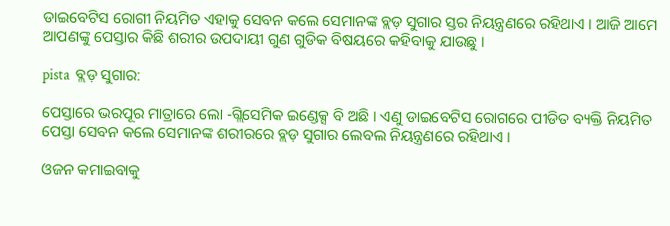ଡାଇବେଟିସ ରୋଗୀ ନିୟମିତ ଏହାକୁ ସେବନ କଲେ ସେମାନଙ୍କ ବ୍ଲଡ଼ ସୁଗାର ସ୍ତର ନିୟନ୍ତ୍ରଣରେ ରହିଥାଏ । ଆଜି ଆମେ ଆପଣଙ୍କୁ ପେସ୍ତାର କିଛି ଶରୀର ଉପଦାୟୀ ଗୁଣ ଗୁଡିକ ବିଷୟରେ କହିବାକୁ ଯାଉଛୁ ।

pista  ବ୍ଲଡ଼ ସୁଗାର:

ପେସ୍ତାରେ ଭରପୂର ମାତ୍ରାରେ ଲୋ -ଗ୍ଲିସେମିକ ଇଣ୍ଡେକ୍ସ ବି ଅଛି । ଏଣୁ ଡାଇବେଟିସ ରୋଗରେ ପୀଡିତ ବ୍ୟକ୍ତି ନିୟମିତ ପେସ୍ତା ସେବନ କଲେ ସେମାନଙ୍କ ଶରୀରରେ ବ୍ଲଡ଼ ସୁଗାର ଲେବଲ ନିୟନ୍ତ୍ରଣରେ ରହିଥାଏ ।

ଓଜନ କମାଇବାକୁ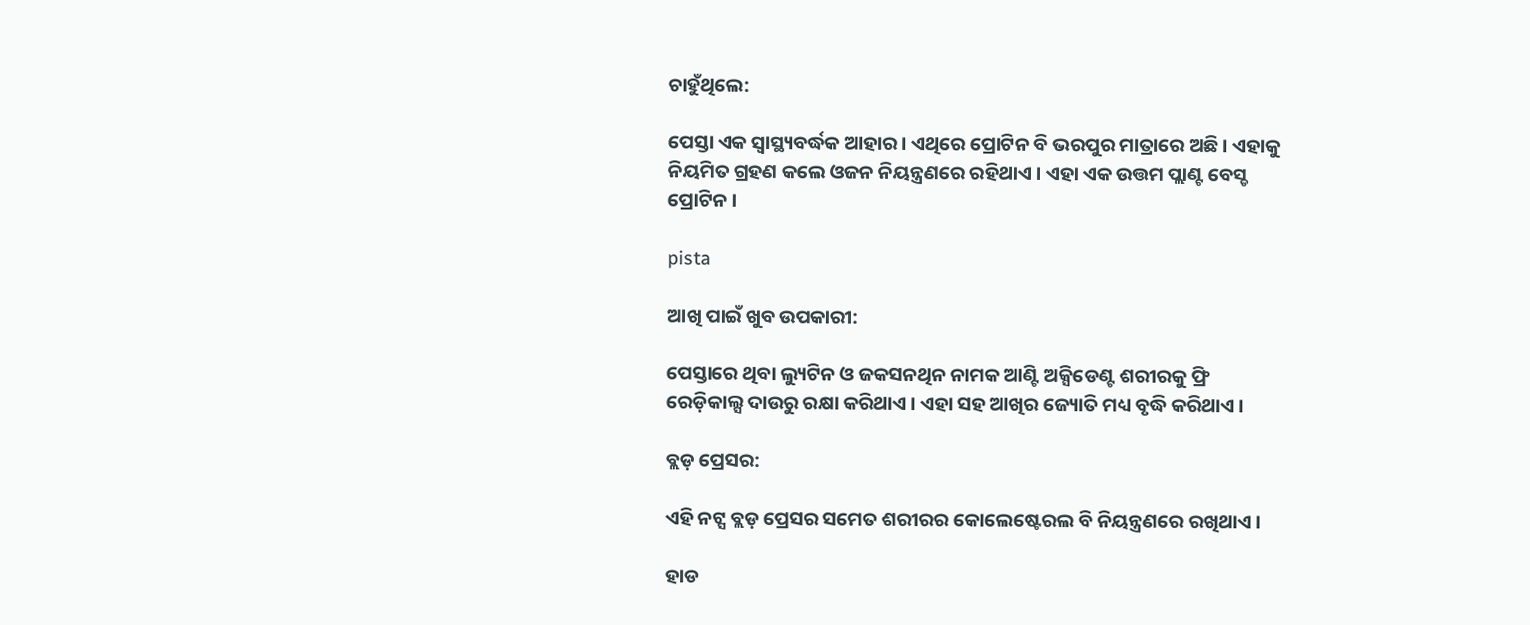ଚାହୁଁଥିଲେ:

ପେସ୍ତା ଏକ ସ୍ୱାସ୍ଥ୍ୟବର୍ଦ୍ଧକ ଆହାର । ଏଥିରେ ପ୍ରୋଟିନ ବି ଭରପୁର ମାତ୍ରାରେ ଅଛି । ଏହାକୁ ନିୟମିତ ଗ୍ରହଣ କଲେ ଓଜନ ନିୟନ୍ତ୍ରଣରେ ରହିଥାଏ । ଏହା ଏକ ଉତ୍ତମ ପ୍ଲାଣ୍ଟ ବେସ୍ଡ ପ୍ରୋଟିନ ।

pista

ଆଖି ପାଇଁ ଖୁବ ଉପକାରୀ:

ପେସ୍ତାରେ ଥିବା ଲ୍ୟୁଟିନ ଓ ଜକସନଥିନ ନାମକ ଆଣ୍ଟି ଅକ୍ସିଡେଣ୍ଟ ଶରୀରକୁ ଫ୍ରି ରେଡ଼ିକାଲ୍ସ ଦାଉରୁ ରକ୍ଷା କରିଥାଏ । ଏହା ସହ ଆଖିର ଜ୍ୟୋତି ମଧ୍ୟ ବୃଦ୍ଧି କରିଥାଏ ।

ବ୍ଲଡ଼ ପ୍ରେସର:

ଏହି ନଟ୍ସ ବ୍ଲଡ଼ ପ୍ରେସର ସମେତ ଶରୀରର କୋଲେଷ୍ଟେରଲ ବି ନିୟନ୍ତ୍ରଣରେ ରଖିଥାଏ ।

ହାଡ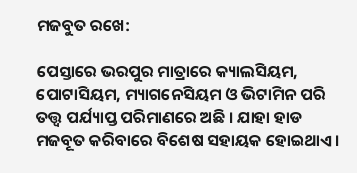ମଜବୁତ ରଖେ:

ପେସ୍ତାରେ ଭରପୁର ମାତ୍ରାରେ କ୍ୟାଲସିୟମ, ପୋଟାସିୟମ, ମ୍ୟାଗନେସିୟମ ଓ ଭିଟାମିନ ପରି ତତ୍ତ୍ୱ ପର୍ଯ୍ୟାପ୍ତ ପରିମାଣରେ ଅଛି । ଯାହା ହାଡ ମଜବୂତ କରିବାରେ ବିଶେଷ ସହାୟକ ହୋଇଥାଏ ।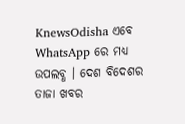KnewsOdisha ଏବେ WhatsApp ରେ ମଧ୍ୟ ଉପଲବ୍ଧ । ଦେଶ ବିଦେଶର ତାଜା ଖବର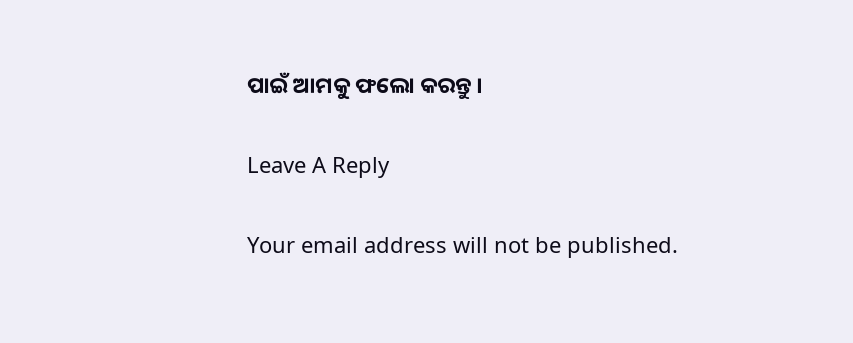ପାଇଁ ଆମକୁ ଫଲୋ କରନ୍ତୁ ।

Leave A Reply

Your email address will not be published.